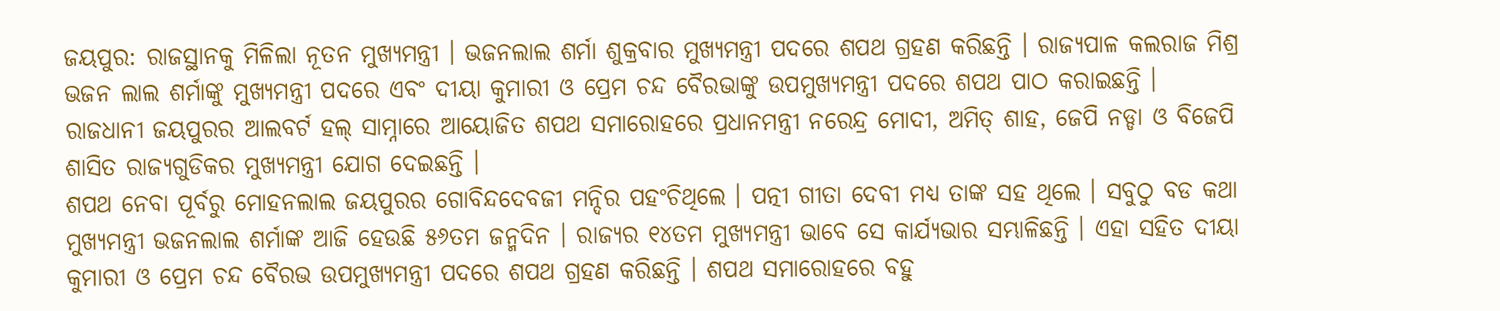ଜୟପୁର: ରାଜସ୍ଥାନକୁ ମିଳିଲା ନୂତନ ମୁଖ୍ୟମନ୍ତ୍ରୀ । ଭଜନଲାଲ ଶର୍ମା ଶୁକ୍ରବାର ମୁଖ୍ୟମନ୍ତ୍ରୀ ପଦରେ ଶପଥ ଗ୍ରହଣ କରିଛନ୍ତି । ରାଜ୍ୟପାଳ କଲରାଜ ମିଶ୍ର ଭଜନ ଲାଲ ଶର୍ମାଙ୍କୁ ମୁଖ୍ୟମନ୍ତ୍ରୀ ପଦରେ ଏବଂ ଦୀୟା କୁମାରୀ ଓ ପ୍ରେମ ଚନ୍ଦ ବୈରଭାଙ୍କୁ ଉପମୁଖ୍ୟମନ୍ତ୍ରୀ ପଦରେ ଶପଥ ପାଠ କରାଇଛନ୍ତି । ରାଜଧାନୀ ଜୟପୁରର ଆଲବର୍ଟ ହଲ୍ ସାମ୍ନାରେ ଆୟୋଜିତ ଶପଥ ସମାରୋହରେ ପ୍ରଧାନମନ୍ତ୍ରୀ ନରେନ୍ଦ୍ର ମୋଦୀ, ଅମିତ୍ ଶାହ, ଜେପି ନଡ୍ଡା ଓ ବିଜେପି ଶାସିତ ରାଜ୍ୟଗୁଡିକର ମୁଖ୍ୟମନ୍ତ୍ରୀ ଯୋଗ ଦେଇଛନ୍ତି ।
ଶପଥ ନେବା ପୂର୍ବରୁ ମୋହନଲାଲ ଜୟପୁରର ଗୋବିନ୍ଦଦେବଜୀ ମନ୍ଦିର ପହଂଚିଥିଲେ । ପତ୍ନୀ ଗୀତା ଦେବୀ ମଧ୍ୟ ତାଙ୍କ ସହ ଥିଲେ । ସବୁଠୁ ବଡ କଥା ମୁଖ୍ୟମନ୍ତ୍ରୀ ଭଜନଲାଲ ଶର୍ମାଙ୍କ ଆଜି ହେଉଛି ୫୬ତମ ଜନ୍ମଦିନ । ରାଜ୍ୟର ୧୪ତମ ମୁଖ୍ୟମନ୍ତ୍ରୀ ଭାବେ ସେ କାର୍ଯ୍ୟଭାର ସମ୍ଭାଳିଛନ୍ତି । ଏହା ସହିତ ଦୀୟା କୁମାରୀ ଓ ପ୍ରେମ ଚନ୍ଦ ବୈରଭ ଉପମୁଖ୍ୟମନ୍ତ୍ରୀ ପଦରେ ଶପଥ ଗ୍ରହଣ କରିଛନ୍ତି । ଶପଥ ସମାରୋହରେ ବହୁ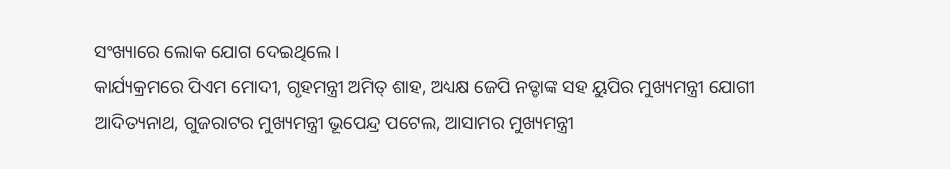ସଂଖ୍ୟାରେ ଲୋକ ଯୋଗ ଦେଇଥିଲେ ।
କାର୍ଯ୍ୟକ୍ରମରେ ପିଏମ ମୋଦୀ, ଗୃହମନ୍ତ୍ରୀ ଅମିତ୍ ଶାହ, ଅଧ୍ୟକ୍ଷ ଜେପି ନଡ୍ଡାଙ୍କ ସହ ୟୁପିର ମୁଖ୍ୟମନ୍ତ୍ରୀ ଯୋଗୀ ଆଦିତ୍ୟନାଥ, ଗୁଜରାଟର ମୁଖ୍ୟମନ୍ତ୍ରୀ ଭୂପେନ୍ଦ୍ର ପଟେଲ, ଆସାମର ମୁଖ୍ୟମନ୍ତ୍ରୀ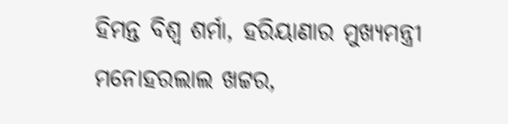ହିମନ୍ତ ବିଶ୍ୱ ଶର୍ମା, ହରିୟାଣାର ମୁଖ୍ୟମନ୍ତ୍ରୀ ମନୋହରଲାଲ ଖଟ୍ଟର,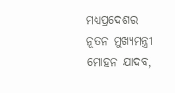ମଧ୍ୟପ୍ରଦେଶର ନୂତନ ମୁଖ୍ୟମନ୍ତ୍ରୀ ମୋହନ ଯାଦବ,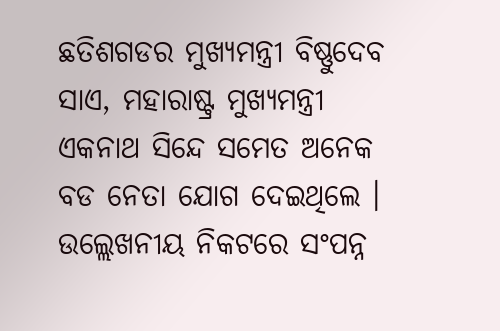ଛତିଶଗଡର ମୁଖ୍ୟମନ୍ତ୍ରୀ ବିଷ୍ଣୁଦେବ ସାଏ, ମହାରାଷ୍ଟ୍ର ମୁଖ୍ୟମନ୍ତ୍ରୀ ଏକନାଥ ସିନ୍ଦେ ସମେତ ଅନେକ ବଡ ନେତା ଯୋଗ ଦେଇଥିଲେ ।
ଉଲ୍ଲେଖନୀୟ ନିକଟରେ ସଂପନ୍ନ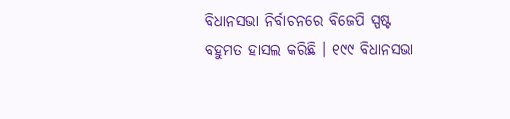ବିଧାନସଭା ନିର୍ବାଚନରେ ବିଜେପି ସ୍ପଷ୍ଟ ବହୁମତ ହାସଲ କରିଛି । ୧୯୯ ବିଧାନସଭା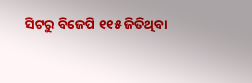ସିଟରୁ ବିଜେପି ୧୧୫ ଜିତିଥିବା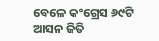ବେଳେ କଂଗ୍ରେସ ୬୯ଟି ଆସନ ଜିତି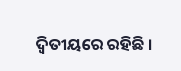ଦ୍ୱିତୀୟରେ ରହିଛି ।